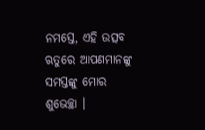ନମସ୍ତେ, ଏହି ଉତ୍ସବ ଋତୁରେ ଆପଣମାନଙ୍କୁ ସମସ୍ତଙ୍କୁ ମୋର ଶୁଭେଚ୍ଛା ।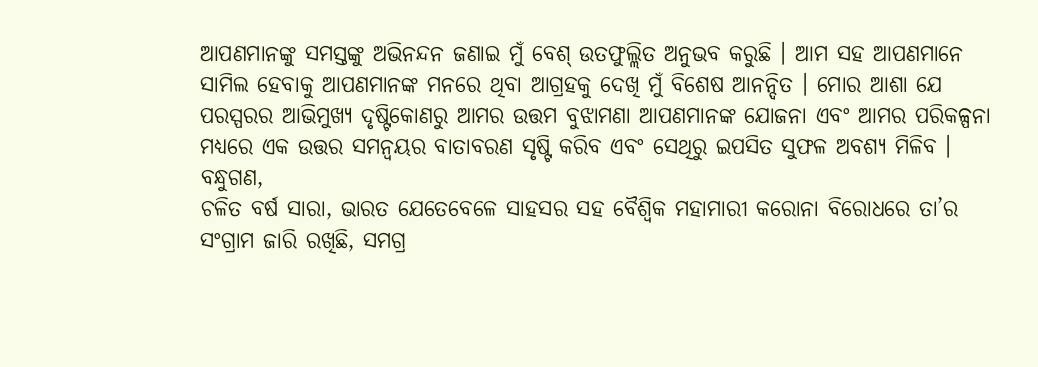ଆପଣମାନଙ୍କୁ ସମସ୍ତଙ୍କୁ ଅଭିନନ୍ଦନ ଜଣାଇ ମୁଁ ବେଶ୍ ଉତଫୁଲ୍ଲିତ ଅନୁଭବ କରୁଛି । ଆମ ସହ ଆପଣମାନେ ସାମିଲ ହେବାକୁ ଆପଣମାନଙ୍କ ମନରେ ଥିବା ଆଗ୍ରହକୁ ଦେଖି ମୁଁ ବିଶେଷ ଆନନ୍ଦିତ । ମୋର ଆଶା ଯେ ପରସ୍ପରର ଆଭିମୁଖ୍ୟ ଦୃଷ୍ଟିକୋଣରୁ ଆମର ଉତ୍ତମ ବୁଝାମଣା ଆପଣମାନଙ୍କ ଯୋଜନା ଏବଂ ଆମର ପରିକଳ୍ପନା ମଧ୍ୟରେ ଏକ ଉତ୍ତର ସମନ୍ୱୟର ବାତାବରଣ ସୃଷ୍ଟି କରିବ ଏବଂ ସେଥିରୁ ଇପସିତ ସୁଫଳ ଅବଶ୍ୟ ମିଳିବ ।
ବନ୍ଧୁଗଣ,
ଚଳିତ ବର୍ଷ ସାରା, ଭାରତ ଯେତେବେଳେ ସାହସର ସହ ବୈଶ୍ୱିକ ମହାମାରୀ କରୋନା ବିରୋଧରେ ତା’ର ସଂଗ୍ରାମ ଜାରି ରଖିଛି, ସମଗ୍ର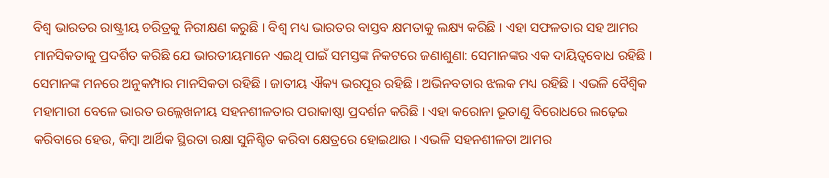ବିଶ୍ୱ ଭାରତର ରାଷ୍ଟ୍ରୀୟ ଚରିତ୍ରକୁ ନିରୀକ୍ଷଣ କରୁଛି । ବିଶ୍ୱ ମଧ୍ୟ ଭାରତର ବାସ୍ତବ କ୍ଷମତାକୁ ଲକ୍ଷ୍ୟ କରିଛି । ଏହା ସଫଳତାର ସହ ଆମର ମାନସିକତାକୁ ପ୍ରଦର୍ଶିତ କରିଛି ଯେ ଭାରତୀୟମାନେ ଏଇଥି ପାଇଁ ସମସ୍ତଙ୍କ ନିକଟରେ ଜଣାଶୁଣା: ସେମାନଙ୍କର ଏକ ଦାୟିତ୍ୱବୋଧ ରହିଛି । ସେମାନଙ୍କ ମନରେ ଅନୁକମ୍ପାର ମାନସିକତା ରହିଛି । ଜାତୀୟ ଐକ୍ୟ ଭରପୂର ରହିଛି । ଅଭିନବତାର ଝଲକ ମଧ୍ୟ ରହିଛି । ଏଭଳି ବୈଶ୍ୱିକ ମହାମାରୀ ବେଳେ ଭାରତ ଉଲ୍ଲେଖନୀୟ ସହନଶୀଳତାର ପରାକାଷ୍ଠା ପ୍ରଦର୍ଶନ କରିଛି । ଏହା କରୋନା ଭୂତାଣୁ ବିରୋଧରେ ଲଢ଼େଇ କରିବାରେ ହେଉ, କିମ୍ବା ଆର୍ଥିକ ସ୍ଥିରତା ରକ୍ଷା ସୁନିଶ୍ଚିତ କରିବା କ୍ଷେତ୍ରରେ ହୋଇଥାଉ । ଏଭଳି ସହନଶୀଳତା ଆମର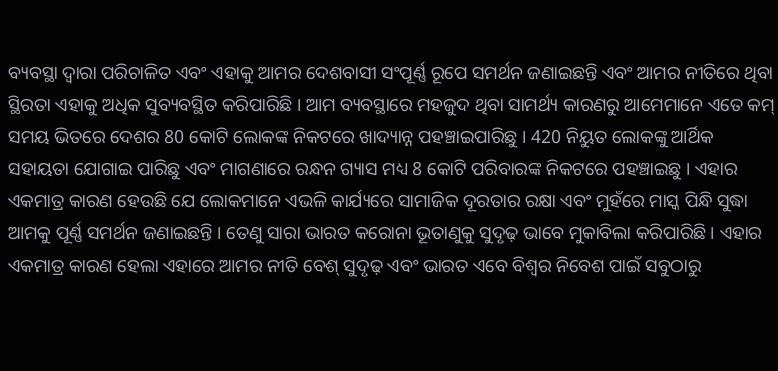ବ୍ୟବସ୍ଥା ଦ୍ୱାରା ପରିଚାଳିତ ଏବଂ ଏହାକୁ ଆମର ଦେଶବାସୀ ସଂପୂର୍ଣ୍ଣ ରୂପେ ସମର୍ଥନ ଜଣାଇଛନ୍ତି ଏବଂ ଆମର ନୀତିରେ ଥିବା ସ୍ଥିରତା ଏହାକୁ ଅଧିକ ସୁବ୍ୟବସ୍ଥିତ କରିପାରିଛି । ଆମ ବ୍ୟବସ୍ଥାରେ ମହଜୁଦ ଥିବା ସାମର୍ଥ୍ୟ କାରଣରୁ ଆମେମାନେ ଏତେ କମ୍ ସମୟ ଭିତରେ ଦେଶର 80 କୋଟି ଲୋକଙ୍କ ନିକଟରେ ଖାଦ୍ୟାନ୍ନ ପହଞ୍ଚାଇପାରିଛୁ । 420 ନିୟୁତ ଲୋକଙ୍କୁ ଆର୍ଥିକ ସହାୟତା ଯୋଗାଇ ପାରିଛୁ ଏବଂ ମାଗଣାରେ ରନ୍ଧନ ଗ୍ୟାସ ମଧ୍ୟ 8 କୋଟି ପରିବାରଙ୍କ ନିକଟରେ ପହଞ୍ଚାଇଛୁ । ଏହାର ଏକମାତ୍ର କାରଣ ହେଉଛି ଯେ ଲୋକମାନେ ଏଭଳି କାର୍ଯ୍ୟରେ ସାମାଜିକ ଦୂରତାର ରକ୍ଷା ଏବଂ ମୁହଁରେ ମାସ୍କ ପିନ୍ଧି ସୁଦ୍ଧା ଆମକୁ ପୂର୍ଣ୍ଣ ସମର୍ଥନ ଜଣାଇଛନ୍ତି । ତେଣୁ ସାରା ଭାରତ କରୋନା ଭୂତାଣୁକୁ ସୁଦୃଢ଼ ଭାବେ ମୁକାବିଲା କରିପାରିଛି । ଏହାର ଏକମାତ୍ର କାରଣ ହେଲା ଏହାରେ ଆମର ନୀତି ବେଶ୍ ସୁଦୃଢ଼ ଏବଂ ଭାରତ ଏବେ ବିଶ୍ୱର ନିବେଶ ପାଇଁ ସବୁଠାରୁ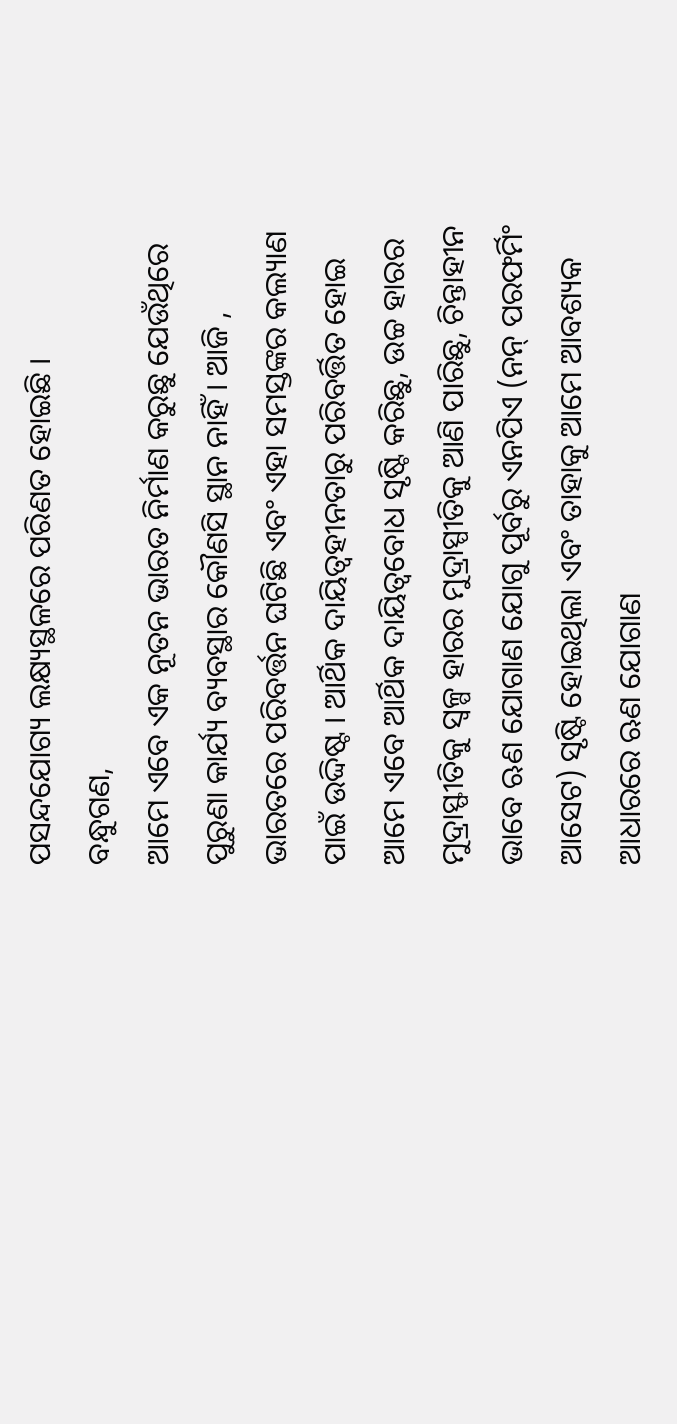ପସନ୍ଦଯୋଗ୍ୟ ଲକ୍ଷ୍ୟସ୍ଥଳରେ ପରିଣତ ହୋଇଛି ।
ବନ୍ଧୁଗଣ,
ଆମେ ଏବେ ଏକ ନୂତନ ଭାରତ ନିର୍ମାଣ କରୁଛୁ ଯେଉଁଥିରେ ପୁରୁଣା କାର୍ଯ୍ୟ ବ୍ୟବସ୍ଥାର କୌଣସି ସ୍ଥାନ ନାହିଁ । ଆଜି , ଭାରତରେ ପରିବର୍ତ୍ତନ ଘଟିଛି ଏବଂ ଏହା ସମସ୍ତଙ୍କର କଲ୍ୟାଣ ପାଇଁ ଉଦ୍ଦିଷ୍ଟ । ଆର୍ଥିକ ଦାୟିତ୍ୱହୀନତାରୁ ପରିବର୍ତ୍ତିତ ହୋଇ ଆମେ ଏବେ ଆର୍ଥିକ ଦାୟିତ୍ୱବୋଧ ସୃଷ୍ଟି କରିଛୁ, ଉଚ୍ଚ ହାରର ମୁଦ୍ରାସ୍ଫୀତିକୁ ସ୍ୱଳ୍ପ ହାରର ମୁଦ୍ରାସ୍ପୀତିକୁ ଆଣି ପାରିଛୁ, ଚିନ୍ତାହୀନ ଭାବେ ଋଣ ଯୋଗାଣ ଯୋଗୁ ପୂର୍ବରୁ ଏନପିଏ (ନନ୍ ପରଫର୍ମିଂ ଆସେଟ) ସୃଷ୍ଟି ହୋଇଥିଲା ଏବଂ ତାହାକୁ ଆମେ ଆବଶ୍ୟକ ଆଧାରରେ ଋଣ ଯୋଗାଣ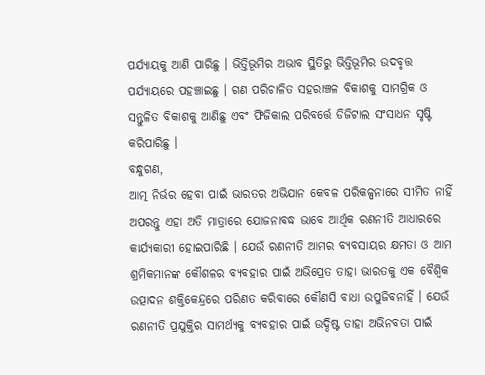ପର୍ଯ୍ୟାୟକୁ ଆଣି ପାରିଛୁ । ଭିତ୍ତିଭୂମିର ଅଭାବ ସ୍ଥିତିରୁ ଭିତ୍ତିଭୂମିର ଉଦବୃତ୍ତ ପର୍ଯ୍ୟାୟରେ ପହଞ୍ଚାଇଛୁ । ଗଣ ପରିଚାଳିତ ସହରାଞ୍ଚଳ ବିକାଶକୁ ସାମଗ୍ରିକ ଓ ସନ୍ତୁଳିତ ବିକାଶକୁ ଆଣିଛୁ ଏବଂ ଫିଜିକାଲ ପରିବର୍ତ୍ତେ ଡିଜିଟାଲ ସଂସାଧନ ସୃଷ୍ଟି କରିପାରିଛୁ ।
ବନ୍ଧୁଗଣ,
ଆତ୍ମ ନିର୍ଭର ହେବା ପାଇଁ ଭାରତର ଅଭିଯାନ କେବଳ ପରିକଳ୍ପନାରେ ସୀମିତ ନାହିଁ ଅପରନ୍ତୁ ଏହା ଅତି ମାତ୍ରାରେ ଯୋଜନାବଦ୍ଧ ଭାବେ ଆର୍ଥିକ ରଣନୀତି ଆଧାରରେ କାର୍ଯ୍ୟକାରୀ ହୋଇପାରିଛି । ଯେଉଁ ରଣନୀତି ଆମର ବ୍ୟବସାୟର କ୍ଷମତା ଓ ଆମ ଶ୍ରମିକମାନଙ୍କ କୌଶଳର ବ୍ୟବହାର ପାଇଁ ଅଭିପ୍ରେତ ତାହା ଭାରତକୁ ଏକ ବୈଶ୍ୱିକ ଉତ୍ପାଦନ ଶକ୍ତିକେନ୍ଦ୍ରରେ ପରିଣତ କରିବାରେ କୌଣସି ବାଧା ଉପୁଜିବନାହିଁ । ଯେଉଁ ରଣନୀତି ପ୍ରଯୁକ୍ତିର ସାମର୍ଥ୍ୟକୁ ବ୍ୟବହାର ପାଇଁ ଉଦ୍ଦିଷ୍ଟ ତାହା ଅଭିନବତା ପାଇଁ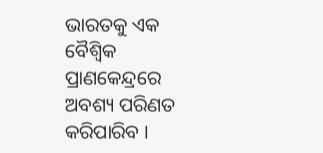ଭାରତକୁ ଏକ ବୈଶ୍ୱିକ ପ୍ରାଣକେନ୍ଦ୍ରରେ ଅବଶ୍ୟ ପରିଣତ କରିପାରିବ ।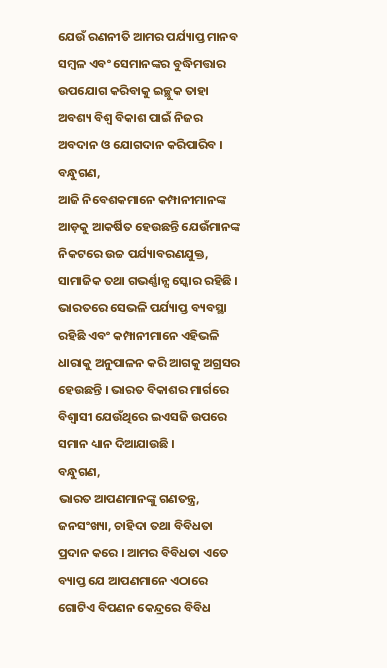ଯେଉଁ ରଣନୀତି ଆମର ପର୍ଯ୍ୟାପ୍ତ ମାନବ ସମ୍ବଳ ଏବଂ ସେମାନଙ୍କର ବୁଦ୍ଧିମତ୍ତାର ଉପଯୋଗ କରିବାକୁ ଇଚ୍ଛୁକ ତାହା ଅବଶ୍ୟ ବିଶ୍ୱ ବିକାଶ ପାଇଁ ନିଜର ଅବଦାନ ଓ ଯୋଗଦାନ କରିପାରିବ ।
ବନ୍ଧୁଗଣ,
ଆଜି ନିବେଶକମାନେ କମ୍ପାନୀମାନଙ୍କ ଆଡ଼କୁ ଆକର୍ଷିତ ହେଉଛନ୍ତି ଯେଉଁମାନଙ୍କ ନିକଟରେ ଉଚ୍ଚ ପର୍ଯ୍ୟାବରଣଯୁକ୍ତ, ସାମାଜିକ ତଥା ଗଭର୍ଣ୍ଣାନ୍ସ ସ୍କୋର ରହିଛି । ଭାରତରେ ସେଭଳି ପର୍ଯ୍ୟାପ୍ତ ବ୍ୟବସ୍ଥା ରହିଛି ଏବଂ କମ୍ପାନୀମାନେ ଏହିଭଳି ଧାରାକୁ ଅନୁପାଳନ କରି ଆଗକୁ ଅଗ୍ରସର ହେଉଛନ୍ତି । ଭାରତ ବିକାଶର ମାର୍ଗରେ ବିଶ୍ୱାସୀ ଯେଉଁଥିରେ ଇଏସଜି ଉପରେ ସମାନ ଧ୍ୟାନ ଦିଆଯାଉଛି ।
ବନ୍ଧୁଗଣ,
ଭାରତ ଆପଣମାନଙ୍କୁ ଗଣତନ୍ତ୍ର, ଜନସଂଖ୍ୟା, ଚାହିଦା ତଥା ବିବିଧତା ପ୍ରଦାନ କରେ । ଆମର ବିବିଧତା ଏତେ ବ୍ୟାପ୍ତ ଯେ ଆପଣମାନେ ଏଠାରେ ଗୋଟିଏ ବିପଣନ କେନ୍ଦ୍ରରେ ବିବିଧ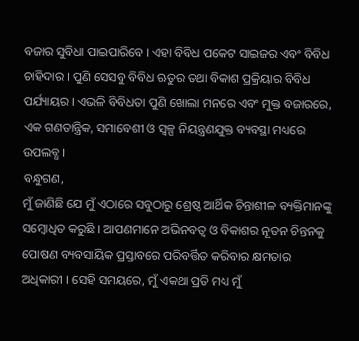ବଜାର ସୁବିଧା ପାଇପାରିବେ । ଏହା ବିବିଧ ପକେଟ ସାଇଜର ଏବଂ ବିବିଧ ଚାହିଦାର । ପୁଣି ସେସବୁ ବିବିଧ ଋତୁର ତଥା ବିକାଶ ପ୍ରକ୍ରିୟାର ବିବିଧ ପର୍ଯ୍ୟାୟର । ଏଭଳି ବିବିଧତା ପୁଣି ଖୋଲା ମନରେ ଏବଂ ମୁକ୍ତ ବଜାରରେ, ଏକ ଗଣତାନ୍ତ୍ରିକ, ସମାବେଶୀ ଓ ସ୍ୱଳ୍ପ ନିୟନ୍ତ୍ରଣଯୁକ୍ତ ବ୍ୟବସ୍ଥା ମଧ୍ୟରେ ଉପଲବ୍ଧ ।
ବନ୍ଧୁଗଣ,
ମୁଁ ଜାଣିଛି ଯେ ମୁଁ ଏଠାରେ ସବୁଠାରୁ ଶ୍ରେଷ୍ଠ ଆର୍ଥିକ ଚିନ୍ତାଶୀଳ ବ୍ୟକ୍ତିମାନଙ୍କୁ ସମ୍ବୋଧିତ କରୁଛି । ଆପଣମାନେ ଅଭିନବତ୍ୱ ଓ ବିକାଶର ନୂତନ ଚିନ୍ତନକୁ ପୋଷଣ ବ୍ୟବସାୟିକ ପ୍ରସ୍ତାବରେ ପରିବର୍ତ୍ତିତ କରିବାର କ୍ଷମତାର ଅଧିକାରୀ । ସେହି ସମୟରେ, ମୁଁ ଏକଥା ପ୍ରତି ମଧ୍ୟ ମୁଁ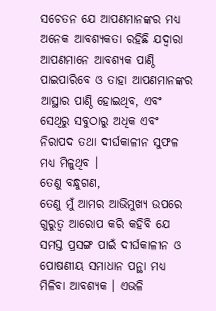ସଚେତନ ଯେ ଆପଣମାନଙ୍କର ମଧ୍ୟ ଅନେକ ଆବଶ୍ୟକତା ରହିଛି ଯଦ୍ୱାରା ଆପଣମାନେ ଆବଶ୍ୟକ ପାଣ୍ଠି ପାଇପାରିବେ ଓ ତାହା ଆପଣମାନଙ୍କର ଆସ୍ଥାର ପାଣ୍ଠି ହୋଇଥିବ, ଏବଂ ସେଥିରୁ ସବୁଠାରୁ ଅଧିକ ଏବଂ ନିରାପଦ ତଥା ଦୀର୍ଘକାଳୀନ ସୁଫଳ ମଧ୍ୟ ମିଳୁଥିବ ।
ତେଣୁ ବନ୍ଧୁଗଣ,
ତେଣୁ ମୁଁ ଆମର ଆଭିମୁଖ୍ୟ ଉପରେ ଗୁରୁତ୍ୱ ଆରୋପ କରି କହିବି ଯେ ସମସ୍ତ ପ୍ରସଙ୍ଗ ପାଇଁ ଦୀର୍ଘକାଳୀନ ଓ ପୋଷଣୀୟ ସମାଧାନ ପନ୍ଥା ମଧ୍ୟ ମିଳିବା ଆବଶ୍ୟକ । ଏଭଳି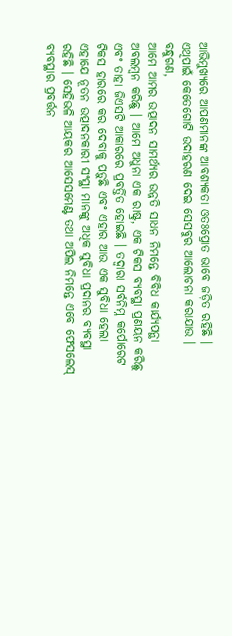ଆଭିମୁଖ୍ୟରେ ଆପଣମାନଙ୍କ ଆବଶ୍ୟକତା ଓତଃପ୍ରୋତ ଭାବେ ଜଡ଼ିତ ରହିଛି । ଏଥିପାଇଁ କେତେଗୋଟି ଉଦାହରଣ ଦେଇ ସେସବୁର ଆଲୋଚନା କରାଯାଉ ।
ବନ୍ଧୁଗଣ,
ଆମେ ଆମର ଉତ୍ପାଦନ ସାମର୍ଥ୍ୟର ଉନ୍ନତି ସାଧନ ନିମନ୍ତେ ବିବିଧ କାର୍ଯ୍ୟପନ୍ଥା ଅବଲମ୍ବନ କରିଛୁ । ଆମେ ଅଧୁନା ଏକ ରାଷ୍ଟ୍ର, ଏକ ଟିକସ ବ୍ୟବସ୍ଥା ପ୍ରଣୟନ କରିଛୁ ଏବଂ ତାହା ଜିଏସଟି ଆକାରରେ ପ୍ରବର୍ତ୍ତିତ ହୋଇଛି । ତଦ୍ୱାରା ସର୍ବନିମ୍ନ କର୍ପୋରେଟ ଟିକସ ହାରରେ କର ଦେବାକୁ ପଡ଼ୁଛି ଏବଂ ଏହାର ଆଉ ଏକ ସୁବିଧା ହେଲା ଏହାଯେ ନୂତନ ଉତ୍ପାଦନକାରୀ ସଂସ୍ଥା ମାନଙ୍କୁ ଅଧିକ ସୁବିଧା ପ୍ରଦାନର ବ୍ୟବସ୍ଥା ରହିଛି । ସେହିଭଳି ଆୟକର ଆସେସମେଣ୍ଟ ତଥା ଅପିଲ ନିମନ୍ତେ ଏବେ ଫେସଲେସ୍ ବ୍ୟବସ୍ଥାର ପ୍ରବର୍ତ୍ତନ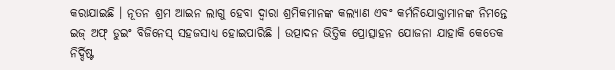କରାଯାଇଛି । ନୂତନ ଶ୍ରମ ଆଇନ ଲାଗୁ ହେବା ଦ୍ୱାରା ଶ୍ରମିକମାନଙ୍କ କଲ୍ୟାଣ ଏବଂ କର୍ମନିଯୋକ୍ତାମାନଙ୍କ ନିମନ୍ତେ ଇଜ୍ ଅଫ୍ ଡୁଇଂ ବିଜିନେସ୍ ସହଜସାଧ୍ୟ ହୋଇପାରିଛି । ଉତ୍ପାଦନ ଭିତ୍ତିକ ପ୍ରୋତ୍ସାହନ ଯୋଜନା ଯାହାକି କେତେକ ନିର୍ଦ୍ଦିଷ୍ଟ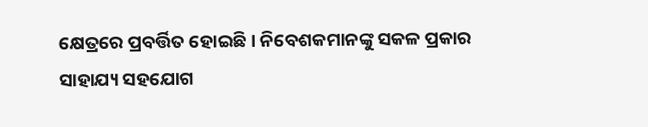କ୍ଷେତ୍ରରେ ପ୍ରବର୍ତ୍ତିତ ହୋଇଛି । ନିବେଶକମାନଙ୍କୁ ସକଳ ପ୍ରକାର ସାହାଯ୍ୟ ସହଯୋଗ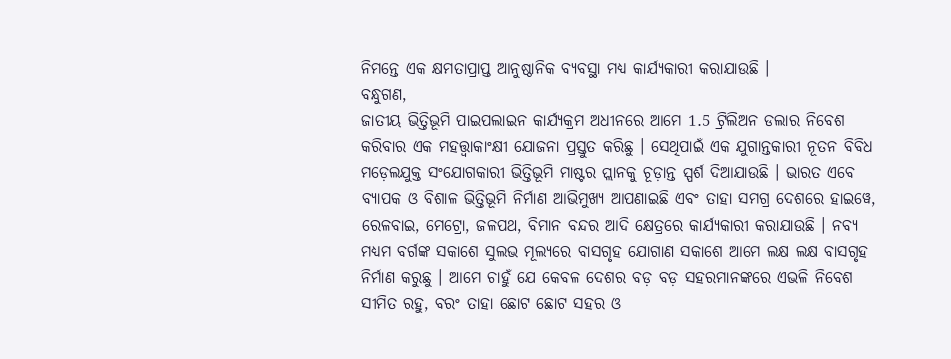ନିମନ୍ତେ ଏକ କ୍ଷମତାପ୍ରାପ୍ତ ଆନୁଷ୍ଠାନିକ ବ୍ୟବସ୍ଥା ମଧ୍ୟ କାର୍ଯ୍ୟକାରୀ କରାଯାଉଛି ।
ବନ୍ଧୁଗଣ,
ଜାତୀୟ ଭିତ୍ତିଭୂମି ପାଇପଲାଇନ କାର୍ଯ୍ୟକ୍ରମ ଅଧୀନରେ ଆମେ 1.5 ଟ୍ରିଲିଅନ ଡଲାର ନିବେଶ କରିବାର ଏକ ମହତ୍ତ୍ୱାକାଂକ୍ଷୀ ଯୋଜନା ପ୍ରସ୍ତୁତ କରିଛୁ । ସେଥିପାଇଁ ଏକ ଯୁଗାନ୍ତକାରୀ ନୂତନ ବିବିଧ ମଡ଼େଲଯୁକ୍ତ ସଂଯୋଗକାରୀ ଭିତ୍ତିଭୂମି ମାଷ୍ଟର ପ୍ଲାନକୁ ଚୂଡ଼ାନ୍ତ ସ୍ପର୍ଶ ଦିଆଯାଉଛି । ଭାରତ ଏବେ ବ୍ୟାପକ ଓ ବିଶାଳ ଭିତ୍ତିଭୂମି ନିର୍ମାଣ ଆଭିମୁଖ୍ୟ ଆପଣାଇଛି ଏବଂ ତାହା ସମଗ୍ର ଦେଶରେ ହାଇୱେ, ରେଳବାଇ, ମେଟ୍ରୋ, ଜଳପଥ, ବିମାନ ବନ୍ଦର ଆଦି କ୍ଷେତ୍ରରେ କାର୍ଯ୍ୟକାରୀ କରାଯାଉଛି । ନବ୍ୟ ମଧ୍ୟମ ବର୍ଗଙ୍କ ସକାଶେ ସୁଲଭ ମୂଲ୍ୟରେ ବାସଗୃହ ଯୋଗାଣ ସକାଶେ ଆମେ ଲକ୍ଷ ଲକ୍ଷ ବାସଗୃହ ନିର୍ମାଣ କରୁଛୁ । ଆମେ ଚାହୁଁ ଯେ କେବଳ ଦେଶର ବଡ଼ ବଡ଼ ସହରମାନଙ୍କରେ ଏଭଳି ନିବେଶ ସୀମିତ ରହୁ, ବରଂ ତାହା ଛୋଟ ଛୋଟ ସହର ଓ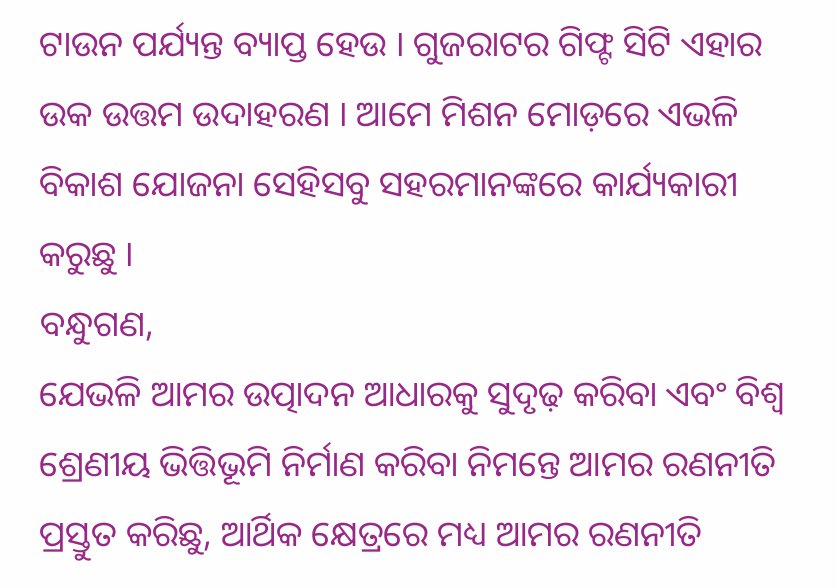ଟାଉନ ପର୍ଯ୍ୟନ୍ତ ବ୍ୟାପ୍ତ ହେଉ । ଗୁଜରାଟର ଗିଫ୍ଟ ସିଟି ଏହାର ଉକ ଉତ୍ତମ ଉଦାହରଣ । ଆମେ ମିଶନ ମୋଡ଼ରେ ଏଭଳି ବିକାଶ ଯୋଜନା ସେହିସବୁ ସହରମାନଙ୍କରେ କାର୍ଯ୍ୟକାରୀ କରୁଛୁ ।
ବନ୍ଧୁଗଣ,
ଯେଭଳି ଆମର ଉତ୍ପାଦନ ଆଧାରକୁ ସୁଦୃଢ଼ କରିବା ଏବଂ ବିଶ୍ୱ ଶ୍ରେଣୀୟ ଭିତ୍ତିଭୂମି ନିର୍ମାଣ କରିବା ନିମନ୍ତେ ଆମର ରଣନୀତି ପ୍ରସ୍ତୁତ କରିଛୁ, ଆର୍ଥିକ କ୍ଷେତ୍ରରେ ମଧ୍ୟ ଆମର ରଣନୀତି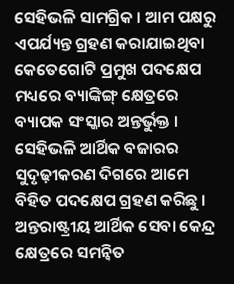ସେହିଭଳି ସାମଗ୍ରିକ । ଆମ ପକ୍ଷରୁ ଏପର୍ଯ୍ୟନ୍ତ ଗ୍ରହଣ କରାଯାଇଥିବା କେତେଗୋଟି ପ୍ରମୁଖ ପଦକ୍ଷେପ ମଧ୍ୟରେ ବ୍ୟାଙ୍କିଙ୍ଗ୍ କ୍ଷେତ୍ରରେ ବ୍ୟାପକ ସଂସ୍କାର ଅନ୍ତର୍ଭୁକ୍ତ । ସେହିଭଳି ଆର୍ଥିକ ବଜାରର ସୁଦୃଢ଼ୀକରଣ ଦିଗରେ ଆମେ ବିହିତ ପଦକ୍ଷେପ ଗ୍ରହଣ କରିଛୁ । ଅନ୍ତରାଷ୍ଟ୍ରୀୟ ଆର୍ଥିକ ସେବା କେନ୍ଦ୍ର କ୍ଷେତ୍ରରେ ସମନ୍ୱିତ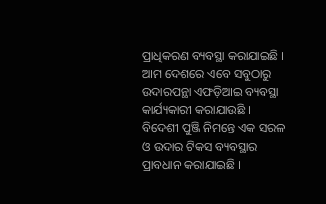ପ୍ରାଧିକରଣ ବ୍ୟବସ୍ଥା କରାଯାଇଛି । ଆମ ଦେଶରେ ଏବେ ସବୁଠାରୁ ଉଦାରପନ୍ଥା ଏଫଡ଼ିଆଇ ବ୍ୟବସ୍ଥା କାର୍ଯ୍ୟକାରୀ କରାଯାଉଛି । ବିଦେଶୀ ପୁଞ୍ଜି ନିମନ୍ତେ ଏକ ସରଳ ଓ ଉଦାର ଟିକସ ବ୍ୟବସ୍ଥାର ପ୍ରାବଧାନ କରାଯାଇଛି ।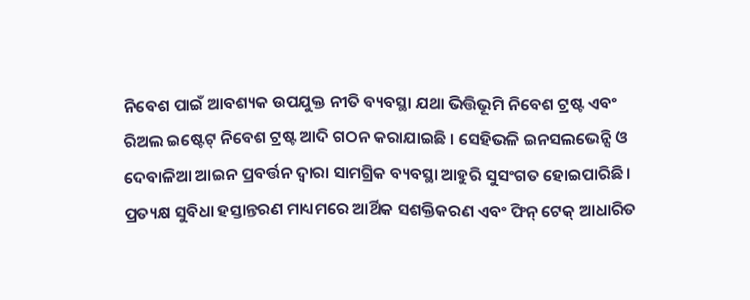ନିବେଶ ପାଇଁ ଆବଶ୍ୟକ ଉପଯୁକ୍ତ ନୀତି ବ୍ୟବସ୍ଥା ଯଥା ଭିତ୍ତିଭୂମି ନିବେଶ ଟ୍ରଷ୍ଟ ଏବଂ ରିଅଲ ଇଷ୍ଟେଟ୍ ନିବେଶ ଟ୍ରଷ୍ଟ ଆଦି ଗଠନ କରାଯାଇଛି । ସେହିଭଳି ଇନସଲଭେନ୍ସି ଓ ଦେବାଳିଆ ଆଇନ ପ୍ରବର୍ତ୍ତନ ଦ୍ୱାରା ସାମଗ୍ରିକ ବ୍ୟବସ୍ଥା ଆହୁରି ସୁସଂଗତ ହୋଇପାରିଛି । ପ୍ରତ୍ୟକ୍ଷ ସୁବିଧା ହସ୍ତାନ୍ତରଣ ମାଧ୍ୟମରେ ଆର୍ଥିକ ସଶକ୍ତିକରଣ ଏବଂ ଫିନ୍ ଟେକ୍ ଆଧାରିତ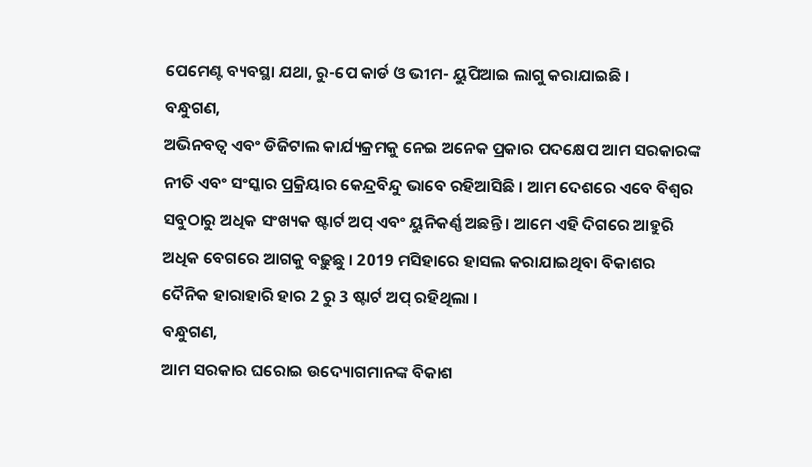ପେମେଣ୍ଟ ବ୍ୟବସ୍ଥା ଯଥା, ରୁ-ପେ କାର୍ଡ ଓ ଭୀମ- ୟୁପିଆଇ ଲାଗୁ କରାଯାଇଛି ।
ବନ୍ଧୁଗଣ,
ଅଭିନବତ୍ୱ ଏବଂ ଡିଜିଟାଲ କାର୍ଯ୍ୟକ୍ରମକୁ ନେଇ ଅନେକ ପ୍ରକାର ପଦକ୍ଷେପ ଆମ ସରକାରଙ୍କ ନୀତି ଏବଂ ସଂସ୍କାର ପ୍ରକ୍ରିୟାର କେନ୍ଦ୍ରବିନ୍ଦୁ ଭାବେ ରହିଆସିଛି । ଆମ ଦେଶରେ ଏବେ ବିଶ୍ୱର ସବୁଠାରୁ ଅଧିକ ସଂଖ୍ୟକ ଷ୍ଟାର୍ଟ ଅପ୍ ଏବଂ ୟୁନିକର୍ଣ୍ଣ ଅଛନ୍ତି । ଆମେ ଏହି ଦିଗରେ ଆହୁରି ଅଧିକ ବେଗରେ ଆଗକୁ ବଢ଼ୁଛୁ । 2019 ମସିହାରେ ହାସଲ କରାଯାଇଥିବା ବିକାଶର ଦୈନିକ ହାରାହାରି ହାର 2 ରୁ 3 ଷ୍ଟାର୍ଟ ଅପ୍ ରହିଥିଲା ।
ବନ୍ଧୁଗଣ,
ଆମ ସରକାର ଘରୋଇ ଉଦ୍ୟୋଗମାନଙ୍କ ବିକାଶ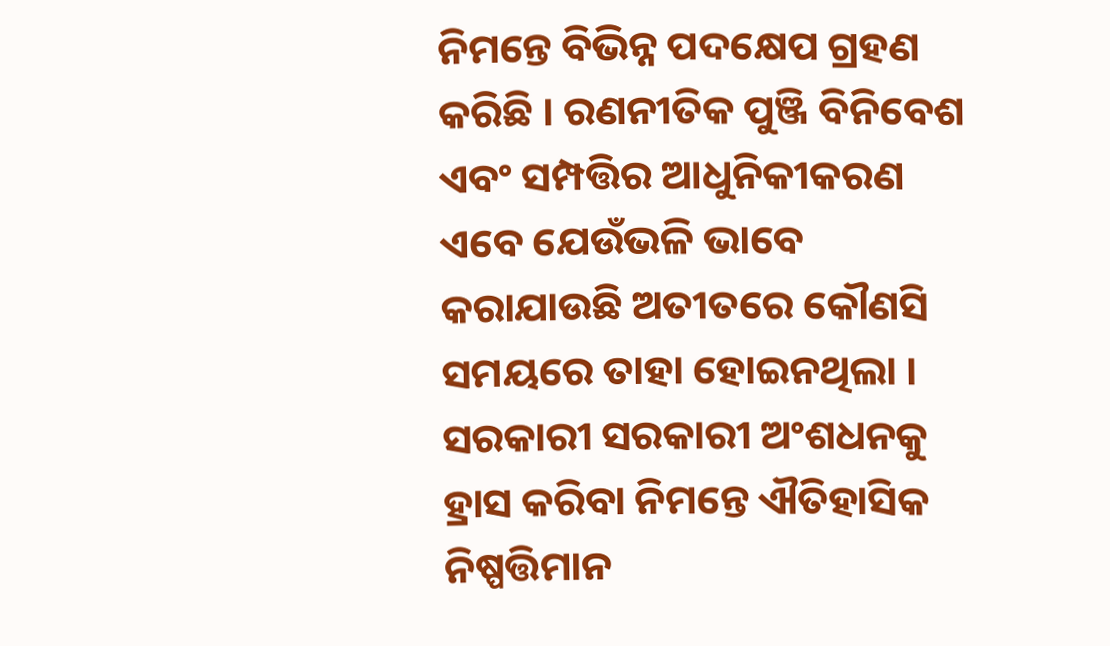ନିମନ୍ତେ ବିଭିନ୍ନ ପଦକ୍ଷେପ ଗ୍ରହଣ କରିଛି । ରଣନୀତିକ ପୁଞ୍ଜି ବିନିବେଶ ଏବଂ ସମ୍ପତ୍ତିର ଆଧୁନିକୀକରଣ ଏବେ ଯେଉଁଭଳି ଭାବେ କରାଯାଉଛି ଅତୀତରେ କୌଣସି ସମୟରେ ତାହା ହୋଇନଥିଲା । ସରକାରୀ ସରକାରୀ ଅଂଶଧନକୁ ହ୍ରାସ କରିବା ନିମନ୍ତେ ଐତିହାସିକ ନିଷ୍ପତ୍ତିମାନ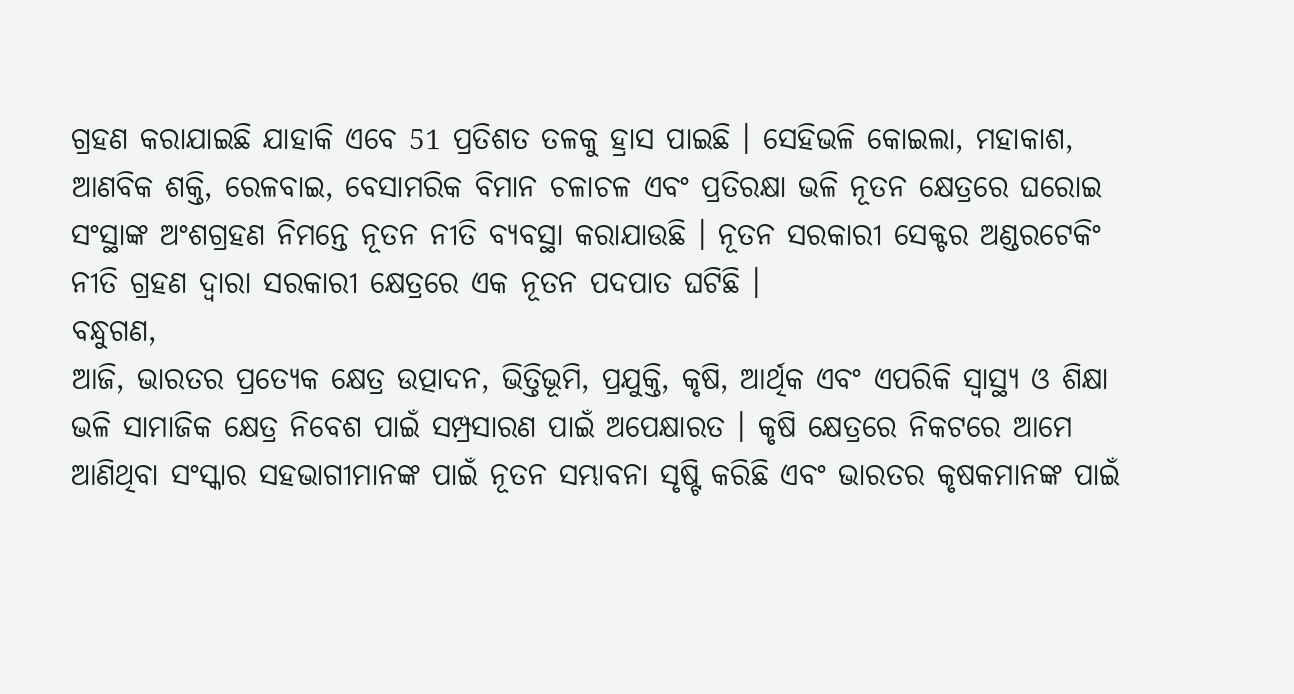ଗ୍ରହଣ କରାଯାଇଛି ଯାହାକି ଏବେ 51 ପ୍ରତିଶତ ତଳକୁ ହ୍ରାସ ପାଇଛି । ସେହିଭଳି କୋଇଲା, ମହାକାଶ, ଆଣବିକ ଶକ୍ତି, ରେଳବାଇ, ବେସାମରିକ ବିମାନ ଚଳାଚଳ ଏବଂ ପ୍ରତିରକ୍ଷା ଭଳି ନୂତନ କ୍ଷେତ୍ରରେ ଘରୋଇ ସଂସ୍ଥାଙ୍କ ଅଂଶଗ୍ରହଣ ନିମନ୍ତେ ନୂତନ ନୀତି ବ୍ୟବସ୍ଥା କରାଯାଉଛି । ନୂତନ ସରକାରୀ ସେକ୍ଟର ଅଣ୍ଡରଟେକିଂ ନୀତି ଗ୍ରହଣ ଦ୍ୱାରା ସରକାରୀ କ୍ଷେତ୍ରରେ ଏକ ନୂତନ ପଦପାତ ଘଟିଛି ।
ବନ୍ଧୁଗଣ,
ଆଜି, ଭାରତର ପ୍ରତ୍ୟେକ କ୍ଷେତ୍ର ଉତ୍ପାଦନ, ଭିତ୍ତିଭୂମି, ପ୍ରଯୁକ୍ତି, କୃଷି, ଆର୍ଥିକ ଏବଂ ଏପରିକି ସ୍ୱାସ୍ଥ୍ୟ ଓ ଶିକ୍ଷା ଭଳି ସାମାଜିକ କ୍ଷେତ୍ର ନିବେଶ ପାଇଁ ସମ୍ପ୍ରସାରଣ ପାଇଁ ଅପେକ୍ଷାରତ । କୃଷି କ୍ଷେତ୍ରରେ ନିକଟରେ ଆମେ ଆଣିଥିବା ସଂସ୍କାର ସହଭାଗୀମାନଙ୍କ ପାଇଁ ନୂତନ ସମ୍ଭାବନା ସୃଷ୍ଟି କରିଛି ଏବଂ ଭାରତର କୃଷକମାନଙ୍କ ପାଇଁ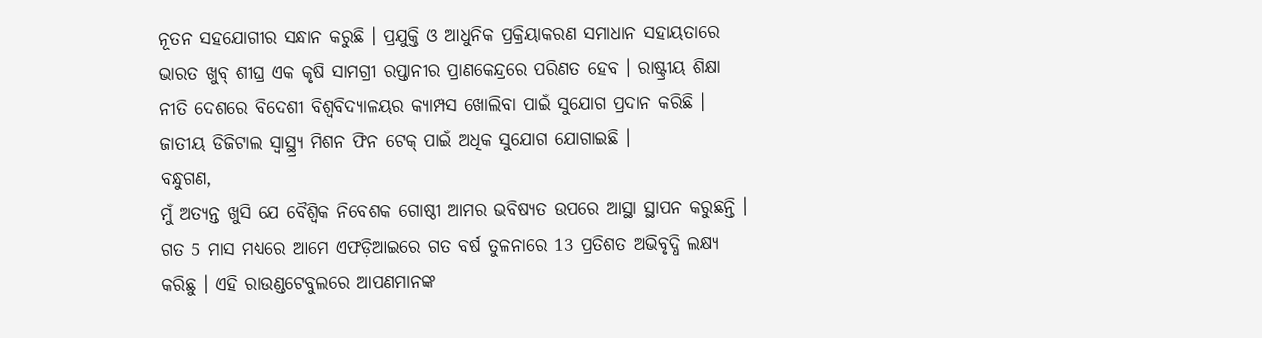ନୂତନ ସହଯୋଗୀର ସନ୍ଧାନ କରୁଛି । ପ୍ରଯୁକ୍ତି ଓ ଆଧୁନିକ ପ୍ରକ୍ରିୟାକରଣ ସମାଧାନ ସହାୟତାରେ ଭାରତ ଖୁବ୍ ଶୀଘ୍ର ଏକ କୃଷି ସାମଗ୍ରୀ ରପ୍ତାନୀର ପ୍ରାଣକେନ୍ଦ୍ରରେ ପରିଣତ ହେବ । ରାଷ୍ଟ୍ରୀୟ ଶିକ୍ଷା ନୀତି ଦେଶରେ ବିଦେଶୀ ବିଶ୍ୱବିଦ୍ୟାଳୟର କ୍ୟାମ୍ପସ ଖୋଲିବା ପାଇଁ ସୁଯୋଗ ପ୍ରଦାନ କରିଛି । ଜାତୀୟ ଡିଜିଟାଲ ସ୍ୱାସ୍ଥ୍ର୍ୟ ମିଶନ ଫିନ ଟେକ୍ ପାଇଁ ଅଧିକ ସୁଯୋଗ ଯୋଗାଇଛି ।
ବନ୍ଧୁଗଣ,
ମୁଁ ଅତ୍ୟନ୍ତ ଖୁସି ଯେ ବୈଶ୍ୱିକ ନିବେଶକ ଗୋଷ୍ଠୀ ଆମର ଭବିଷ୍ୟତ ଉପରେ ଆସ୍ଥା ସ୍ଥାପନ କରୁଛନ୍ତି । ଗତ 5 ମାସ ମଧ୍ୟରେ ଆମେ ଏଫଡ଼ିଆଇରେ ଗତ ବର୍ଷ ତୁଳନାରେ 13 ପ୍ରତିଶତ ଅଭିବୃଦ୍ଧି ଲକ୍ଷ୍ୟ କରିଛୁ । ଏହି ରାଉଣ୍ଡଟେବୁଲରେ ଆପଣମାନଙ୍କ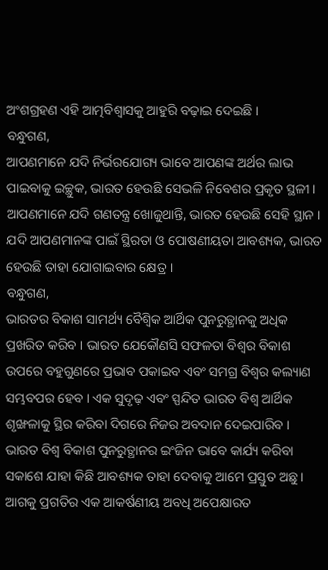ଅଂଶଗ୍ରହଣ ଏହି ଆତ୍ମବିଶ୍ୱାସକୁ ଆହୁରି ବଢ଼ାଇ ଦେଇଛି ।
ବନ୍ଧୁଗଣ,
ଆପଣମାନେ ଯଦି ନିର୍ଭରଯୋଗ୍ୟ ଭାବେ ଆପଣଙ୍କ ଅର୍ଥର ଲାଭ ପାଇବାକୁ ଇଚ୍ଛୁକ, ଭାରତ ହେଉଛି ସେଭଳି ନିବେଶର ପ୍ରକୃତ ସ୍ଥଳୀ । ଆପଣମାନେ ଯଦି ଗଣତନ୍ତ୍ର ଖୋଜୁଥାନ୍ତି, ଭାରତ ହେଉଛି ସେହି ସ୍ଥାନ । ଯଦି ଆପଣମାନଙ୍କ ପାଇଁ ସ୍ଥିରତା ଓ ପୋଷଣୀୟତା ଆବଶ୍ୟକ, ଭାରତ ହେଉଛି ତାହା ଯୋଗାଇବାର କ୍ଷେତ୍ର ।
ବନ୍ଧୁଗଣ,
ଭାରତର ବିକାଶ ସାମର୍ଥ୍ୟ ବୈଶ୍ୱିକ ଆର୍ଥିକ ପୁନରୁତ୍ଥାନକୁ ଅଧିକ ପ୍ରଖରିତ କରିବ । ଭାରତ ଯେକୌଣସି ସଫଳତା ବିଶ୍ୱର ବିକାଶ ଉପରେ ବହୁଗୁଣରେ ପ୍ରଭାବ ପକାଇବ ଏବଂ ସମଗ୍ର ବିଶ୍ୱର କଲ୍ୟାଣ ସମ୍ଭବପର ହେବ । ଏକ ସୁଦୃଢ଼ ଏବଂ ସ୍ପନ୍ଦିତ ଭାରତ ବିଶ୍ୱ ଆର୍ଥିକ ଶୃଙ୍ଖଳାକୁ ସ୍ଥିର କରିବା ଦିଗରେ ନିଜର ଅବଦାନ ଦେଇପାରିବ । ଭାରତ ବିଶ୍ୱ ବିକାଶ ପୁନରୁତ୍ଥାନର ଇଂଜିନ ଭାବେ କାର୍ଯ୍ୟ କରିବା ସକାଶେ ଯାହା କିଛି ଆବଶ୍ୟକ ତାହା ଦେବାକୁ ଆମେ ପ୍ରସ୍ତୁତ ଅଛୁ । ଆଗକୁ ପ୍ରଗତିର ଏକ ଆକର୍ଷଣୀୟ ଅବଧି ଅପେକ୍ଷାରତ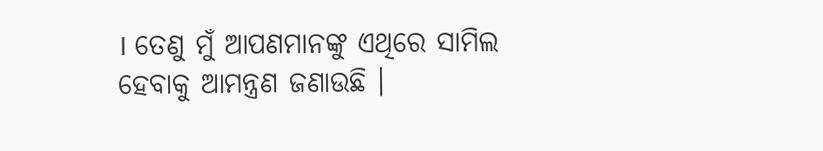। ତେଣୁ ମୁଁ ଆପଣମାନଙ୍କୁ ଏଥିରେ ସାମିଲ ହେବାକୁ ଆମନ୍ତ୍ରଣ ଜଣାଉଛି ।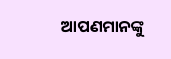ଆପଣମାନଙ୍କୁ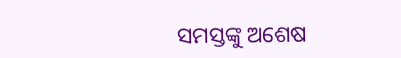ସମସ୍ତଙ୍କୁ ଅଶେଷ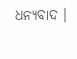ଧନ୍ୟବାଦ ।